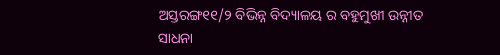ଅସ୍ତରଙ୍ଗ୧୧/୨ ବିଭିନ୍ନ ବିଦ୍ୟାଳୟ ର ବହୁମୁଖୀ ଉନ୍ନୀତ ସାଧନା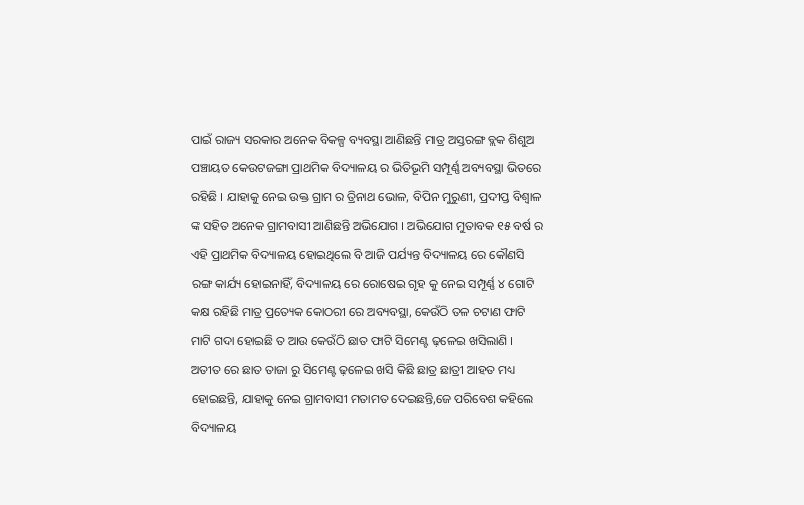ପାଇଁ ରାଜ୍ୟ ସରକାର ଅନେକ ବିକଳ୍ପ ବ୍ୟବସ୍ଥା ଆଣିଛନ୍ତି ମାତ୍ର ଅସ୍ତରଙ୍ଗ ବ୍ଲକ ଶିଶୁଅ ପଞ୍ଚାୟତ କେଉଟଜଙ୍ଗା ପ୍ରାଥମିକ ବିଦ୍ୟାଳୟ ର ଭିତିଭୂମି ସମ୍ପୂର୍ଣ୍ଣ ଅବ୍ୟବସ୍ଥା ଭିତରେ ରହିଛି । ଯାହାକୁ ନେଇ ଉକ୍ତ ଗ୍ରାମ ର ତ୍ରିନାଥ ଭୋଳ, ବିପିନ ମୁରୁଣୀ, ପ୍ରଦୀପ୍ତ ବିଶ୍ୱାଳ ଙ୍କ ସହିତ ଅନେକ ଗ୍ରାମବାସୀ ଆଣିଛନ୍ତି ଅଭିଯୋଗ । ଅଭିଯୋଗ ମୁତାବକ ୧୫ ବର୍ଷ ର ଏହି ପ୍ରାଥମିକ ବିଦ୍ୟାଳୟ ହୋଇଥିଲେ ବି ଆଜି ପର୍ଯ୍ୟନ୍ତ ବିଦ୍ୟାଳୟ ରେ କୌଣସି ରଙ୍ଗ କାର୍ଯ୍ୟ ହୋଇନାହିଁ, ବିଦ୍ୟାଳୟ ରେ ରୋଷେଇ ଗୃହ କୁ ନେଇ ସମ୍ପୂର୍ଣ୍ଣ ୪ ଗୋଟି କକ୍ଷ ରହିଛି ମାତ୍ର ପ୍ରତ୍ୟେକ କୋଠରୀ ରେ ଅବ୍ୟବସ୍ଥା, କେଉଁଠି ତଳ ଚଟାଣ ଫାଟି ମାଟି ଗଦା ହୋଇଛି ତ ଆଉ କେଉଁଠି ଛାତ ଫାଟି ସିମେଣ୍ଟ ଢ଼ଳେଇ ଖସିଲାଣି । ଅତୀତ ରେ ଛାତ ତାଜା ରୁ ସିମେଣ୍ଟ ଢ଼ଳେଇ ଖସି କିଛି ଛାତ୍ର ଛାତ୍ରୀ ଆହତ ମଧ୍ୟ ହୋଇଛନ୍ତି, ଯାହାକୁ ନେଇ ଗ୍ରାମବାସୀ ମତାମତ ଦେଇଛନ୍ତି,ଜେ ପରିବେଶ କହିଲେ ବିଦ୍ୟାଳୟ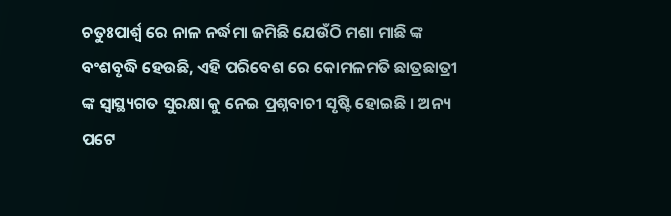ଚତୁଃପାର୍ଶ୍ୱ ରେ ନାଳ ନର୍ଦ୍ଧମା ଜମିଛି ଯେଉଁଠି ମଶା ମାଛି ଙ୍କ ବଂଶବୃଦ୍ଧି ହେଉଛି, ଏହି ପରିବେଶ ରେ କୋମଳମତି ଛାତ୍ରଛାତ୍ରୀ ଙ୍କ ସ୍ୱାସ୍ଥ୍ୟଗତ ସୁରକ୍ଷା କୁ ନେଇ ପ୍ରଶ୍ନବାଚୀ ସୃଷ୍ଟି ହୋଇଛି । ଅନ୍ୟ ପଟେ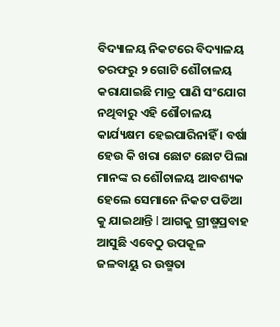ବିଦ୍ୟାଳୟ ନିକଟରେ ବିଦ୍ୟାଳୟ ତରଫରୁ ୨ ଗୋଟି ଶୌଚାଳୟ କରାଯାଇଛି ମାତ୍ର ପାଣି ସଂଯୋଗ ନଥିବାରୁ ଏହି ଶୌଚାଳୟ କାର୍ଯ୍ୟକ୍ଷମ ହେଇପାରିନାହିଁ । ବର୍ଷା ହେଉ କି ଖରା ଛୋଟ ଛୋଟ ପିଲା ମାନଙ୍କ ର ଶୌଚାଳୟ ଆବଶ୍ୟକ ହେଲେ ସେମାନେ ନିକଟ ପଡିଆ କୁ ଯାଇଥାନ୍ତି l ଆଗକୁ ଗ୍ରୀଷ୍ମପ୍ରବାହ ଆସୁଛି ଏବେଠୁ ଉପକୂଳ ଜଳବାୟୁ ର ଉଷ୍ମତା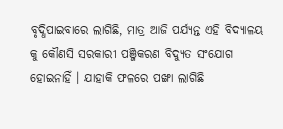ବୃଦ୍ଧିପାଇବାରେ ଲାଗିଛି, ମାତ୍ର ଆଜି ପର୍ଯ୍ୟନ୍ତ ଏହି ବିଦ୍ୟାଳୟ କୁ କୌଣସି ସରକାରୀ ପଞ୍ଜିକରଣ ବିଦ୍ୟୁତ ସଂଯୋଗ ହୋଇନାହିଁ । ଯାହାକି ଫଳରେ ପଙ୍ଖା ଲାଗିଛି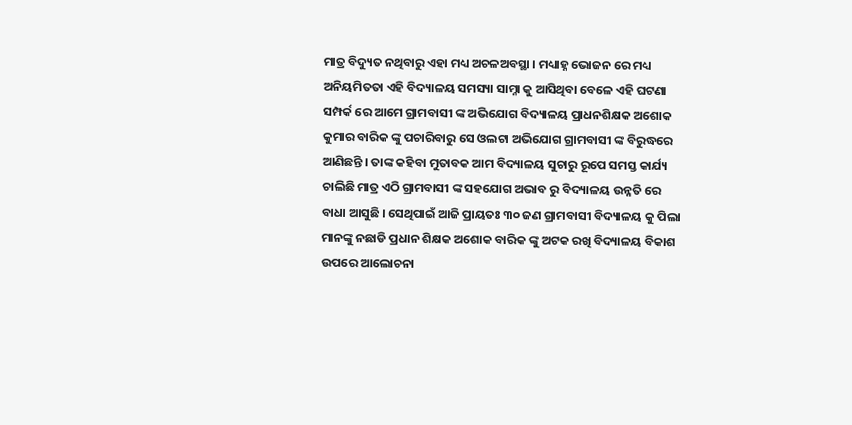ମାତ୍ର ବିଦ୍ୟୁତ ନଥିବାରୁ ଏହା ମଧ୍ୟ ଅଚଳଅବସ୍ଥା । ମଧ୍ୟାହ୍ନ ଭୋଜନ ରେ ମଧ୍ୟ ଅନିୟମିତତା ଏହି ବିଦ୍ୟାଳୟ ସମସ୍ୟା ସାମ୍ନା କୁ ଆସିଥିବା ବେଳେ ଏହି ଘଟଣା ସମ୍ପର୍କ ରେ ଆମେ ଗ୍ରାମବାସୀ ଙ୍କ ଅଭିଯୋଗ ବିଦ୍ୟାଳୟ ପ୍ରାଧନଶିକ୍ଷକ ଅଶୋକ କୁମାର ବାରିକ ଙ୍କୁ ପଚାରିବାରୁ ସେ ଓଲଟା ଅଭିଯୋଗ ଗ୍ରାମବାସୀ ଙ୍କ ବିରୁଦ୍ଧରେ ଆଣିଛନ୍ତି । ତାଙ୍କ କହିବା ମୁତାବକ ଆମ ବିଦ୍ୟାଳୟ ସୁଚାରୁ ରୂପେ ସମସ୍ତ କାର୍ଯ୍ୟ ଚାଲିଛି ମାତ୍ର ଏଠି ଗ୍ରାମବାସୀ ଙ୍କ ସହଯୋଗ ଅଭାବ ରୁ ବିଦ୍ୟାଳୟ ଉନ୍ନତି ରେ ବାଧା ଆସୁଛି । ସେଥିପାଇଁ ଆଜି ପ୍ରାୟତଃ ୩୦ ଜଣ ଗ୍ରାମବାସୀ ବିଦ୍ୟାଳୟ କୁ ପିଲା ମାନଙ୍କୁ ନଛାଡି ପ୍ରଧାନ ଶିକ୍ଷକ ଅଶୋକ ବାରିକ ଙ୍କୁ ଅଟକ ରଖି ବିଦ୍ୟାଳୟ ବିକାଶ ଉପରେ ଆଲୋଚନା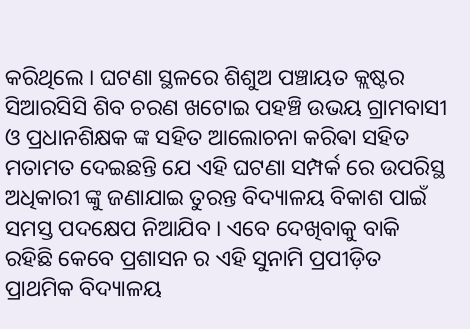କରିଥିଲେ । ଘଟଣା ସ୍ଥଳରେ ଶିଶୁଅ ପଞ୍ଚାୟତ କ୍ଲଷ୍ଟର ସିଆରସିସି ଶିବ ଚରଣ ଖଟୋଇ ପହଞ୍ଚି ଉଭୟ ଗ୍ରାମବାସୀ ଓ ପ୍ରଧାନଶିକ୍ଷକ ଙ୍କ ସହିତ ଆଲୋଚନା କରିଵା ସହିତ ମତାମତ ଦେଇଛନ୍ତି ଯେ ଏହି ଘଟଣା ସମ୍ପର୍କ ରେ ଉପରିସ୍ଥ ଅଧିକାରୀ ଙ୍କୁ ଜଣାଯାଇ ତୁରନ୍ତ ବିଦ୍ୟାଳୟ ବିକାଶ ପାଇଁ ସମସ୍ତ ପଦକ୍ଷେପ ନିଆଯିବ । ଏବେ ଦେଖିବାକୁ ବାକି ରହିଛି କେବେ ପ୍ରଶାସନ ର ଏହି ସୁନାମି ପ୍ରପୀଡ଼ିତ ପ୍ରାଥମିକ ବିଦ୍ୟାଳୟ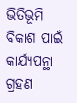ଭିତିଭୂମି ବିକାଶ ପାଇଁ କାର୍ଯ୍ୟପନ୍ଥା ଗ୍ରହଣ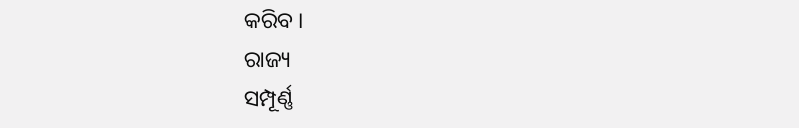କରିବ ।
ରାଜ୍ୟ
ସମ୍ପୂର୍ଣ୍ଣ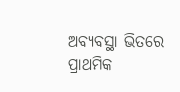ଅବ୍ୟବସ୍ଥା ଭିତରେ ପ୍ରାଥମିକ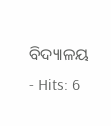ବିଦ୍ୟାଳୟ
- Hits: 6